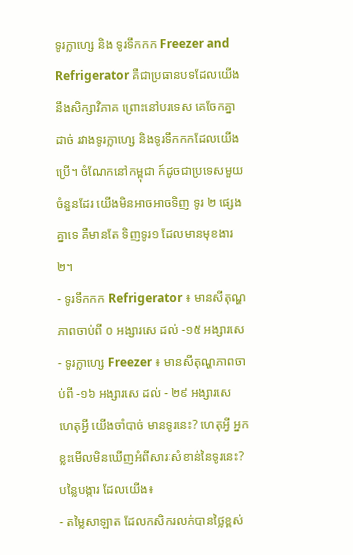ទូរក្លាហ្សេ និង ទូរទឹកកក Freezer and Refrigerator គឺជាប្រធានបទដែលយើងនឹងសិក្សាវិភាគ ព្រោះនៅបរទេស គេចែកគ្នាដាច់ រវាងទូរក្លាហ្សេ និងទូរទឹកកកដែលយើងប្រើ។ ចំណែកនៅកម្ពុជា ក៍ដូចជាប្រទេសមួយចំនួនដែរ យើងមិនអាចអាចទិញ ទូរ ២ ផ្សេងគ្នាទេ គឺមានតែ ទិញទូរ១ ដែលមានមុខងារ ២។
- ទូរទឹកកក Refrigerator ៖ មានសីតុណ្ហភាពចាប់ពី ០ អង្សារសេ ដល់ -១៥ អង្សារសេ
- ទូរក្លាហ្សេ Freezer ៖ មានសីតុណ្ហភាពចាប់ពី -១៦ អង្សារសេ ដល់ - ២៩ អង្សារសេ
ហេតុអ្វី យើងចាំបាច់ មានទូរនេះ? ហេតុអ្វី អ្នកខ្លះមើលមិនឃើញអំពីសារៈសំខាន់នៃទូរនេះ? បន្លៃបង្ការ ដែលយើង៖
- តម្លៃសាឡាត ដែលកសិករលក់បានថ្លៃខ្ពស់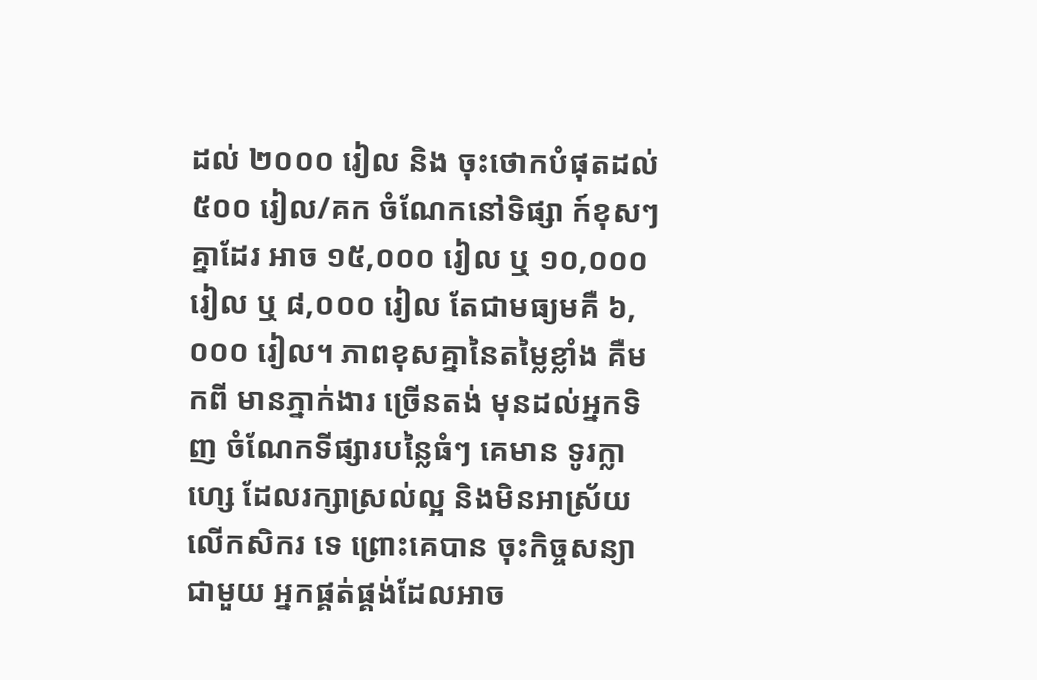ដល់ ២០០០ រៀល និង ចុះថោកបំផុតដល់ ៥០០ រៀល/គក ចំណែកនៅទិផ្សា ក៍ខុសៗគ្នាដែរ អាច ១៥,០០០ រៀល ឬ ១០,០០០ រៀល ឬ ៨,០០០ រៀល តែជាមធ្យមគឺ ៦,០០០ រៀល។ ភាពខុសគ្នានៃតម្លៃខ្លាំង គឺមកពី មានភ្នាក់ងារ ច្រើនតង់ មុនដល់អ្នកទិញ ចំណែកទីផ្សារបន្លៃធំៗ គេមាន ទូរក្លាហ្សេ ដែលរក្សាស្រល់ល្អ និងមិនអាស្រ័យលើកសិករ ទេ ព្រោះគេបាន ចុះកិច្ចសន្យាជាមួយ អ្នកផ្គត់ផ្គង់ដែលអាច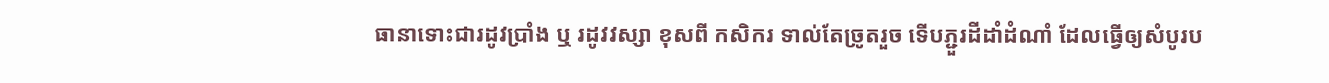ធានាទោះជារដូវប្រាំង ឬ រដូវវស្សា ខុសពី កសិករ ទាល់តែច្រូតរួច ទើបភ្ជួរដីដាំដំណាំ ដែលធ្វើឲ្យសំបូរប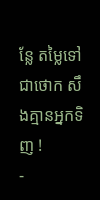ន្លែ តម្លៃទៅជាថោក សឹងគ្មានអ្នកទិញ !
-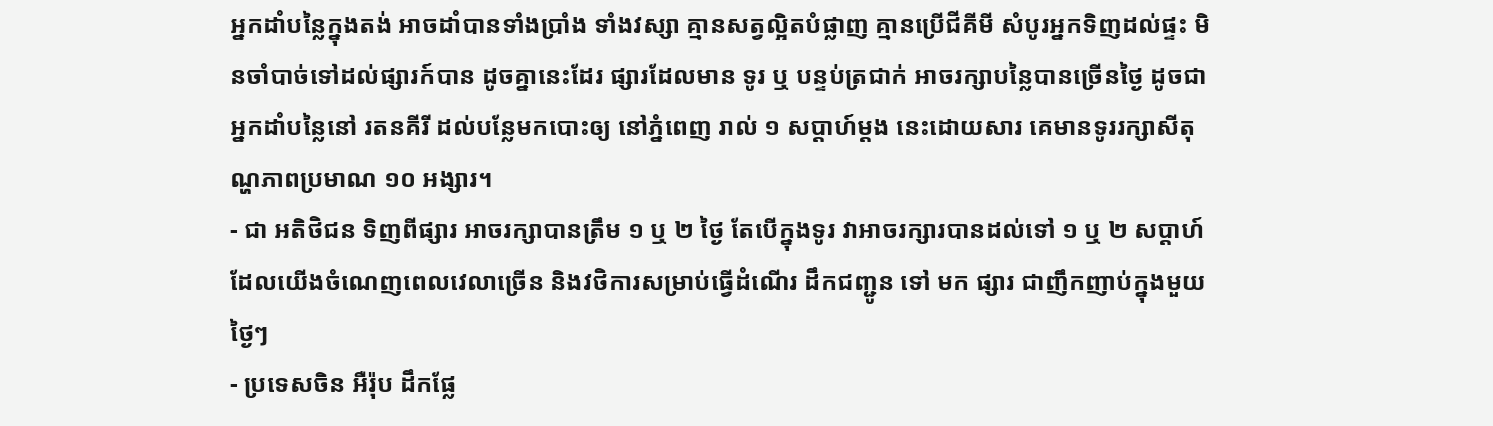អ្នកដាំបន្លៃក្នុងតង់ អាចដាំបានទាំងប្រាំង ទាំងវស្សា គ្មានសត្វល្អិតបំផ្លាញ គ្មានប្រើជីគីមី សំបូរអ្នកទិញដល់ផ្ទះ មិនចាំបាច់ទៅដល់ផ្សារក៍បាន ដូចគ្នានេះដែរ ផ្សារដែលមាន ទូរ ឬ បន្ទប់ត្រជាក់ អាចរក្សាបន្លៃបានច្រើនថ្ងៃ ដូចជាអ្នកដាំបន្លៃនៅ រតនគីរី ដល់បន្លែមកបោះឲ្យ នៅភ្នំពេញ រាល់ ១ សប្តាហ៍ម្តង នេះដោយសារ គេមានទូររក្សាសីតុណ្ហភាពប្រមាណ ១០ អង្សារ។
- ជា អតិថិជន ទិញពីផ្សារ អាចរក្សាបានត្រឹម ១ ឬ ២ ថ្ងៃ តែបើក្នុងទូរ វាអាចរក្សារបានដល់ទៅ ១ ឬ ២ សប្តាហ៍ ដែលយើងចំណេញពេលវេលាច្រើន និងវថិការសម្រាប់ធ្វើដំណើរ ដឹកជញ្ជូន ទៅ មក ផ្សារ ជាញឹកញាប់ក្នុងមួយថ្ងៃៗ
- ប្រទេសចិន អឺរ៉ុប ដឹកផ្លែ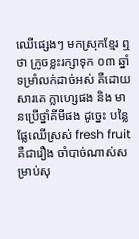ឈើផ្សេងៗ មកស្រុកខ្មែរ ឮថា ក្រូចខ្លះរក្សាទុក ០៣ ឆ្នាំ ទម្រាំលក់ដាច់អស់ គឺដោយសារគេ ក្លាហ្សេផង និង មានប្រើថ្នាំគីមីផង ដូច្នេះ បន្លៃ ផ្លែឈើស្រស់ fresh fruit គឺជារឿង ចាំបាច់ណាស់សម្រាប់សុ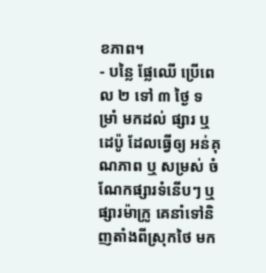ខភាព។
- បន្លៃ ផ្លែឈើ ប្រើពេល ២ ទៅ ៣ ថ្ងៃ ទម្រាំ មកដល់ ផ្សារ ឬ ដេប៉ូ ដែលធ្វើឲ្យ អន់គុណភាព ឬ សម្រស់ ចំណែកផ្សារទំនើបៗ ឬ ផ្សារម៉ាក្រូ គេនាំទៅនិញតាំងពីស្រុកថៃ មក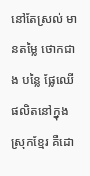នៅតែស្រល់ មានតម្លៃ ថោកជាង បន្លៃ ផ្លែឈើផលិតនៅក្នុងស្រុកខ្មែរ គឺដោ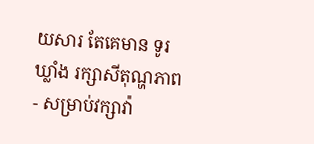យសារ តែគេមាន ទូរ ឃ្លាំង រក្សាសីតុណ្ហភាព
- សម្រាប់វក្សាវ៉ា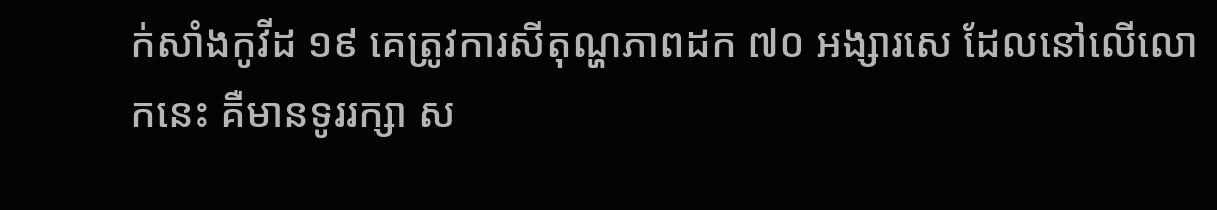ក់សាំងកូវីដ ១៩ គេត្រូវការសីតុណ្ហភាពដក ៧០ អង្សារសេ ដែលនៅលើលោកនេះ គឺមានទូររក្សា ស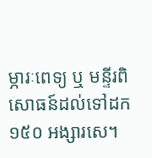ម្ភារៈពេទ្យ ឬ មន្ទីរពិសោធន៍ដល់ទៅដក ១៥០ អង្សារសេ។